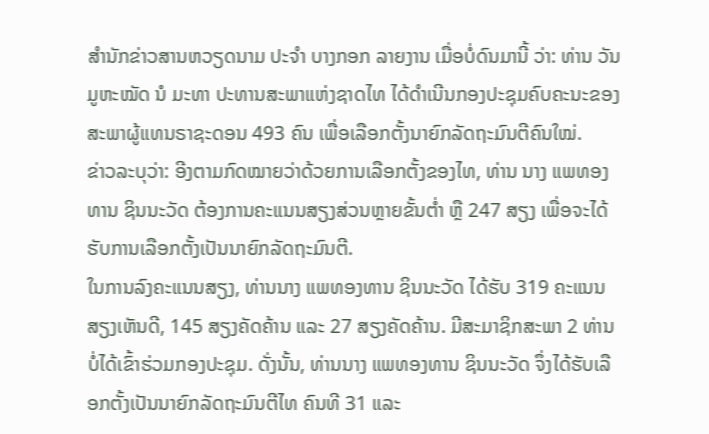ສຳນັກຂ່າວສານຫວຽດນາມ ປະຈຳ ບາງກອກ ລາຍງານ ເມື່ອບໍ່ດົນມານີ້ ວ່າ: ທ່ານ ວັນມູຫະໝັດ ນໍ ມະທາ ປະທານສະພາແຫ່ງຊາດໄທ ໄດ້ດຳເນີນກອງປະຊຸມຄົບຄະນະຂອງສະພາຜູ້ແທນຣາຊະດອນ 493 ຄົນ ເພື່ອເລືອກຕັ້ງນາຍົກລັດຖະມົນຕີຄົນໃໝ່.
ຂ່າວລະບຸວ່າ: ອີງຕາມກົດໝາຍວ່າດ້ວຍການເລືອກຕັ້ງຂອງໄທ, ທ່ານ ນາງ ແພທອງທານ ຊິນນະວັດ ຕ້ອງການຄະແນນສຽງສ່ວນຫຼາຍຂັ້ນຕ່ຳ ຫຼື 247 ສຽງ ເພື່ອຈະໄດ້ຮັບການເລືອກຕັ້ງເປັນນາຍົກລັດຖະມົນຕີ.
ໃນການລົງຄະແນນສຽງ, ທ່ານນາງ ແພທອງທານ ຊິນນະວັດ ໄດ້ຮັບ 319 ຄະແນນສຽງເຫັນດີ, 145 ສຽງຄັດຄ້ານ ແລະ 27 ສຽງຄັດຄ້ານ. ມີສະມາຊິກສະພາ 2 ທ່ານບໍ່ໄດ້ເຂົ້າຮ່ວມກອງປະຊຸມ. ດັ່ງນັ້ນ, ທ່ານນາງ ແພທອງທານ ຊິນນະວັດ ຈຶ່ງໄດ້ຮັບເລືອກຕັ້ງເປັນນາຍົກລັດຖະມົນຕີໄທ ຄົນທີ 31 ແລະ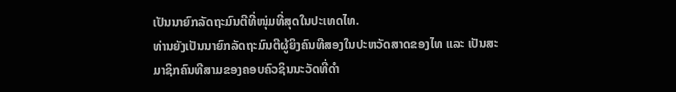ເປັນນາຍົກລັດຖະມົນຕີທີ່ໜຸ່ມທີ່ສຸດໃນປະເທດໄທ.
ທ່ານຍັງເປັນນາຍົກລັດຖະມົນຕີຜູ້ຍິງຄົນທີສອງໃນປະຫວັດສາດຂອງໄທ ແລະ ເປັນສະມາຊິກຄົນທີສາມຂອງຄອບຄົວຊິນນະວັດທີ່ດຳ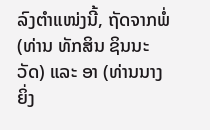ລົງຕຳແໜ່ງນີ້, ຖັດຈາກພໍ່ (ທ່ານ ທັກສິນ ຊິນນະວັດ) ແລະ ອາ (ທ່ານນາງ ຍິ່ງ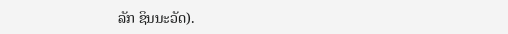ລັກ ຊິນນະວັດ).